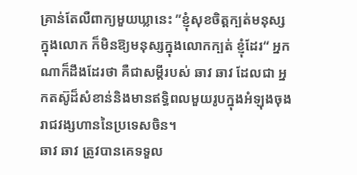គ្រាន់តែលឺពាក្យមួយឃ្លានេះ ”ខ្ញុំសុខចិត្តក្បត់មនុស្សក្នុងលោក ក៏មិនឱ្យមនុស្សក្នុងលោកក្បត់ ខ្ញុំដែរ“ អ្នកណាក៏ដឹងដែរថា គឺជាសម្តីរបស់ ឆាវ ឆាវ ដែលជា អ្នកតស៊ូដ៏សំខាន់និងមានឥទ្ធិពលមួយរូបក្នុងអំឡុងចុងរាជវង្សហាននៃប្រទេសចិន។
ឆាវ ឆាវ ត្រូវបានគេទទួល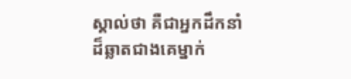ស្គាល់ថា គឺជាអ្នកដឹកនាំ
ដ៏ឆ្លាតជាងគេម្នាក់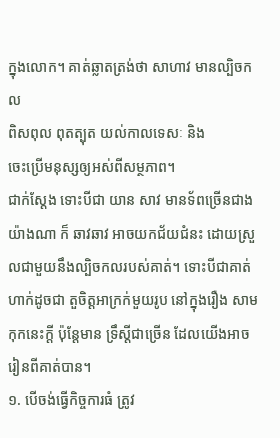ក្នុងលោក។ គាត់ឆ្លាតត្រង់ថា សាហាវ មានល្បិចកល
ពិសពុល ពុតត្បុត យល់កាលទេសៈ និង
ចេះប្រើមនុស្សឲ្យអស់ពីសម្ថភាព។
ជាក់ស្តែង ទោះបីជា យាន សាវ មានទ័ពច្រើនជាងយ៉ាងណា ក៏ ឆាវឆាវ អាចយកជ័យជំនះ ដោយស្រួលជាមួយនឹងល្បិចកលរបស់គាត់។ ទោះបីជាគាត់ហាក់ដូចជា តួចិត្តអាក្រក់មួយរូប នៅក្នុងរឿង សាមកុកនេះក្តី ប៉ុន្តែមាន ទ្រឹស្តីជាច្រើន ដែលយើងអាចរៀនពីគាត់បាន។
១. បើចង់ធ្វើកិច្ចការធំ ត្រូវ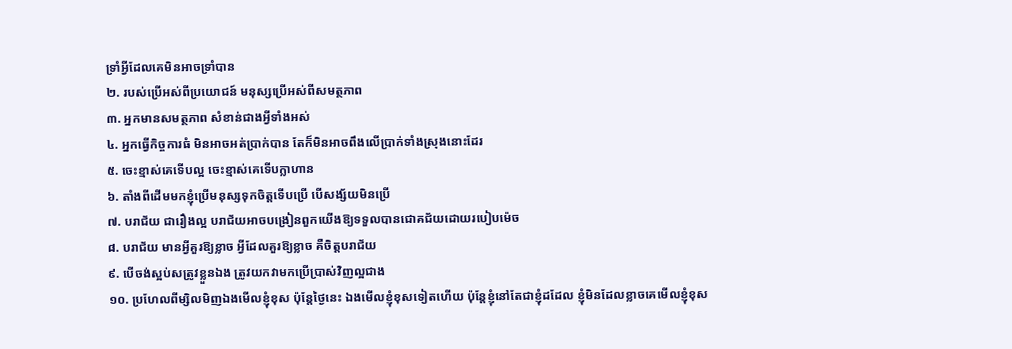ទ្រាំអ្វីដែលគេមិនអាចទ្រាំបាន
២. របស់ប្រើអស់ពីប្រយោជន៍ មនុស្សប្រើអស់ពីសមត្ថភាព
៣. អ្នកមានសមត្ថភាព សំខាន់ជាងអ្វីទាំងអស់
៤. អ្នកធ្វើកិច្ចការធំ មិនអាចអត់ប្រាក់បាន តែក៏មិនអាចពឹងលើប្រាក់ទាំងស្រុងនោះដែរ
៥. ចេះខ្មាស់គេទើបល្អ ចេះខ្មាស់គេទើបក្លាហាន
៦. តាំងពីដើមមកខ្ញុំប្រើមនុស្សទុកចិត្តទើបប្រើ បើសង្ស័យមិនប្រើ
៧. បរាជ័យ ជារឿងល្អ បរាជ័យអាចបង្រៀនពួកយើងឱ្យទទួលបានជោគជ័យដោយរបៀបម៉េច
៨. បរាជ័យ មានអី្វគួរឱ្យខ្លាច អ្វីដែលគួរឱ្យខ្លាច គឺចិត្តបរាជ័យ
៩. បើចង់ស្អប់សត្រូវខ្លួនឯង ត្រូវយកវាមកប្រើប្រាស់វិញល្អជាង
១០. ប្រហែលពីម្សិលមិញឯងមើលខ្ញុំខុស ប៉ុន្តែថ្ងៃនេះ ឯងមើលខ្ញុំខុសទៀតហើយ ប៉ុន្តែខ្ញុំនៅតែជាខ្ញុំដដែល ខ្ញុំមិនដែលខ្លាចគេមើលខ្ញុំខុស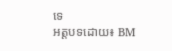ទេ
អត្តបទដោយ៖ BM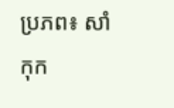ប្រភព៖ សាំកុក